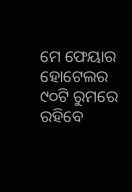ମେ ଫେୟାର ହୋଟେଲର ୯୦ଟି ରୁମରେ ରହିବେ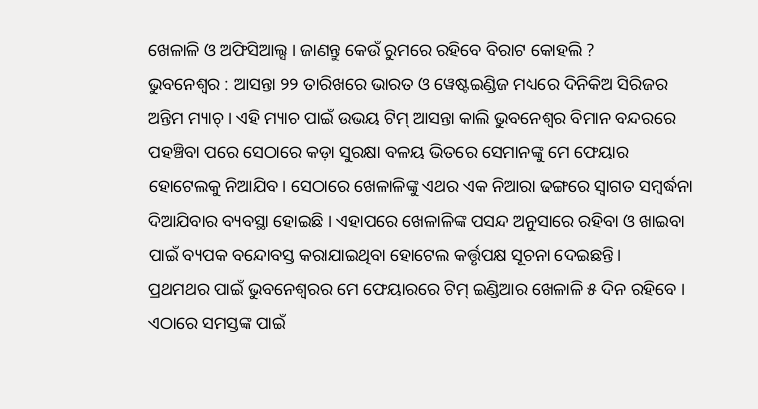ଖେଳାଳି ଓ ଅଫିସିଆଲ୍ସ । ଜାଣନ୍ତୁ କେଉଁ ରୁମରେ ରହିବେ ବିରାଟ କୋହଲି ?
ଭୁବନେଶ୍ୱର : ଆସନ୍ତା ୨୨ ତାରିଖରେ ଭାରତ ଓ ୱେଷ୍ଟଇଣ୍ଡିଜ ମଧ୍ୟରେ ଦିନିକିଅ ସିରିଜର ଅନ୍ତିମ ମ୍ୟାଚ୍ । ଏହି ମ୍ୟାଚ ପାଇଁ ଉଭୟ ଟିମ୍ ଆସନ୍ତା କାଲି ଭୁବନେଶ୍ୱର ବିମାନ ବନ୍ଦରରେ ପହଞ୍ଚିବା ପରେ ସେଠାରେ କଡ଼ା ସୁରକ୍ଷା ବଳୟ ଭିତରେ ସେମାନଙ୍କୁ ମେ ଫେୟାର ହୋଟେଲକୁ ନିଆଯିବ। ସେଠାରେ ଖେଳାଳିଙ୍କୁ ଏଥର ଏକ ନିଆରା ଢଙ୍ଗରେ ସ୍ୱାଗତ ସମ୍ବର୍ଦ୍ଧନା ଦିଆଯିବାର ବ୍ୟବସ୍ଥା ହୋଇଛି । ଏହାପରେ ଖେଳାଳିଙ୍କ ପସନ୍ଦ ଅନୁସାରେ ରହିବା ଓ ଖାଇବା ପାଇଁ ବ୍ୟପକ ବନ୍ଦୋବସ୍ତ କରାଯାଇଥିବା ହୋଟେଲ କର୍ତ୍ତୃପକ୍ଷ ସୂଚନା ଦେଇଛନ୍ତି।
ପ୍ରଥମଥର ପାଇଁ ଭୁବନେଶ୍ୱରର ମେ ଫେୟାରରେ ଟିମ୍ ଇଣ୍ଡିଆର ଖେଳାଳି ୫ ଦିନ ରହିବେ । ଏଠାରେ ସମସ୍ତଙ୍କ ପାଇଁ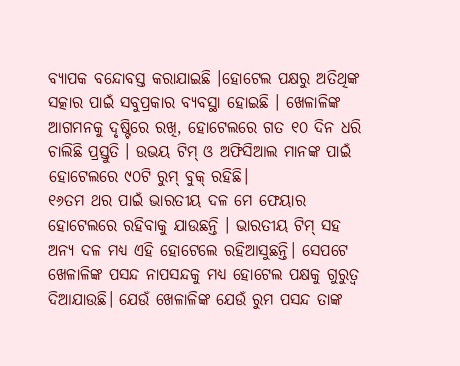ବ୍ୟାପକ ବନ୍ଦୋବସ୍ତ କରାଯାଇଛି ।ହୋଟେଲ ପକ୍ଷରୁ ଅତିଥିଙ୍କ ସତ୍କାର ପାଇଁ ସବୁପ୍ରକାର ବ୍ୟବସ୍ଥା ହୋଇଛି । ଖେଳାଳିଙ୍କ ଆଗମନକୁ ଦୃଷ୍ଟିରେ ରଖି, ହୋଟେଲରେ ଗତ ୧୦ ଦିନ ଧରି ଚାଲିଛି ପ୍ରସ୍ତୁତି । ଉଭୟ ଟିମ୍ ଓ ଅଫିସିଆଲ ମାନଙ୍କ ପାଇଁ ହୋଟେଲରେ ୯୦ଟି ରୁମ୍ ବୁକ୍ ରହିଛି।
୧୬ତମ ଥର ପାଇଁ ଭାରତୀୟ ଦଳ ମେ ଫେୟାର ହୋଟେଲରେ ରହିବାକୁ ଯାଉଛନ୍ତି । ଭାରତୀୟ ଟିମ୍ ସହ ଅନ୍ୟ ଦଳ ମଧ୍ୟ ଏହି ହୋଟେଲେ ରହିଆସୁଛନ୍ତି। ସେପଟେ ଖେଳାଳିଙ୍କ ପସନ୍ଦ ନାପସନ୍ଦକୁ ମଧ୍ୟ ହୋଟେଲ ପକ୍ଷକୁ ଗୁରୁତ୍ୱ ଦିଆଯାଉଛି। ଯେଉଁ ଖେଳାଳିଙ୍କ ଯେଉଁ ରୁମ ପସନ୍ଦ ତାଙ୍କ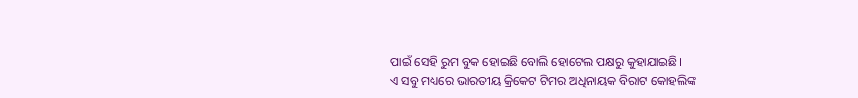ପାଇଁ ସେହି ରୁମ ବୁକ ହୋଇଛି ବୋଲି ହୋଟେଲ ପକ୍ଷରୁ କୁହାଯାଇଛି।
ଏ ସବୁ ମଧ୍ୟରେ ଭାରତୀୟ କ୍ରିକେଟ ଟିମର ଅଧିନାୟକ ବିରାଟ କୋହଲିଙ୍କ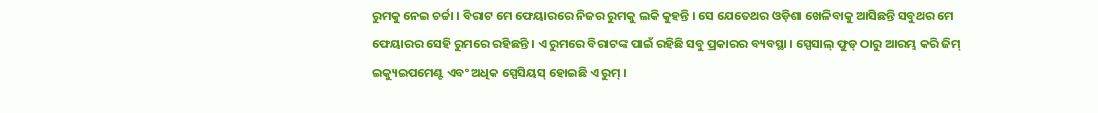ରୁମକୁ ନେଇ ଚର୍ଚ୍ଚା । ବିରାଟ ମେ ଫେୟାରରେ ନିଜର ରୁମକୁ ଲକି କୁହନ୍ତି । ସେ ଯେତେଥର ଓଡ଼ିଶା ଖେଳିବାକୁ ଆସିଛନ୍ତି ସବୁଥର ମେ ଫେୟାରର ସେହି ରୁମରେ ରହିଛନ୍ତି । ଏ ରୁମରେ ବିରାଟଙ୍କ ପାଇଁ ରହିଛି ସବୁ ପ୍ରକାରର ବ୍ୟବସ୍ଥା । ସ୍ପେସାଲ୍ ଫୁଡ୍ ଠାରୁ ଆରମ୍ଭ କରି ଜିମ୍ ଇକ୍ୟୁଇପମେଣ୍ଟ ଏବଂ ଅଧିକ ସ୍ପେସିୟସ୍ ହୋଇଛି ଏ ରୁମ୍ ।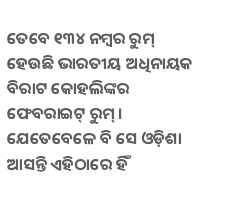ତେବେ ୧୩୪ ନମ୍ବର ରୁମ୍ ହେଉଛି ଭାରତୀୟ ଅଧିନାୟକ ବିରାଟ କୋହଲିଙ୍କର ଫେବରାଇଟ୍ ରୁମ୍ । ଯେତେବେଳେ ବି ସେ ଓଡ଼ିଶା ଆସନ୍ତି ଏହିଠାରେ ହିଁ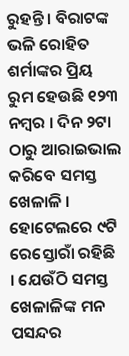ରୁହନ୍ତି । ବିରାଟଙ୍କ ଭଳି ରୋହିତ ଶର୍ମାଙ୍କର ପ୍ରିୟ ରୁମ ହେଉଛି ୧୨୩ ନମ୍ବର । ଦିନ ୨ଟା ଠାରୁ ଆରାଇଭାଲ କରିବେ ସମସ୍ତ ଖେଳାଳି । ହୋଟେଲରେ ୯ଟି ରେସ୍ତୋରାଁ ରହିଛି । ଯେଉଁଠି ସମସ୍ତ ଖେଳାଳିଙ୍କ ମନ ପସନ୍ଦର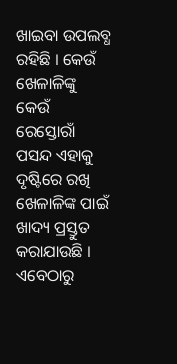ଖାଇବା ଉପଲବ୍ଧ ରହିଛି । କେଉଁ ଖେଳାଳିଙ୍କୁ କେଉଁ ରେସ୍ତୋରାଁ ପସନ୍ଦ ଏହାକୁ ଦୃଷ୍ଟିରେ ରଖି ଖେଳାଳିଙ୍କ ପାଇଁ ଖାଦ୍ୟ ପ୍ରସ୍ତୁତ କରାଯାଉଛି । ଏବେଠାରୁ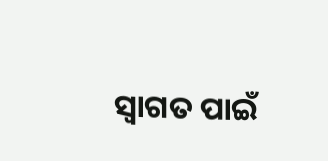ସ୍ୱାଗତ ପାଇଁ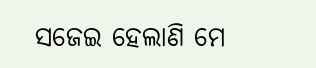ସଜେଇ ହେଲାଣି ମେ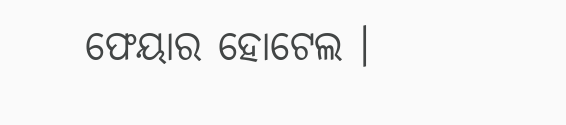ଫେୟାର ହୋଟେଲ ।